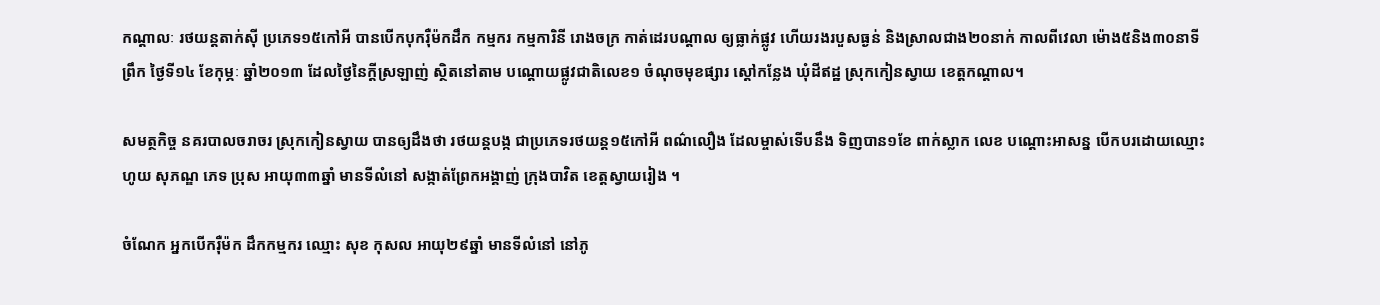កណ្ដាលៈ រថយន្តតាក់ស៊ី ប្រភេទ១៥កៅអី បានបើកបុករ៉ឺម៉កដឹក កម្មករ កម្មការិនី រោងចក្រ កាត់ដេរបណ្តាល ឲ្យធ្លាក់ផ្លូវ ហើយរងរបួសធ្ងន់ និងស្រាលជាង២០នាក់ កាលពីវេលា ម៉ោង៥និង៣០នាទី ព្រឹក ថ្ងៃទី១៤ ខែកុម្ភៈ ឆ្នាំ២០១៣ ដែលថ្ងៃនៃក្ដីស្រឡាញ់ ស្ថិតនៅតាម បណ្ដោយផ្លូវជាតិលេខ១ ចំណុចមុខផ្សារ ស្ដៅកន្លែង ឃុំដីឥដ្ឋ ស្រុកកៀនស្វាយ ខេត្តកណ្ដាល។

សមត្ថកិច្ច នគរបាលចរាចរ ស្រុកកៀនស្វាយ បានឲ្យដឹងថា រថយន្តបង្ក ជាប្រភេទរថយន្ត១៥កៅអី ពណ៌លឿង ដែលម្ចាស់ទើបនឹង ទិញបាន១ខែ ពាក់ស្លាក លេខ បណ្ដោះអាសន្ន បើកបរដោយឈ្មោះ ហូយ សុភណ្ឌ ភេទ ប្រុស អាយុ៣៣ឆ្នាំ មានទីលំនៅ សង្កាត់ព្រែកអង្គាញ់ ក្រុងបាវិត ខេត្តស្វាយរៀង ។

ចំណែក អ្នកបើករ៉ឺម៉ក ដឹកកម្មករ ឈ្មោះ សុខ កុសល អាយុ២៩ឆ្នាំ មានទីលំនៅ នៅភូ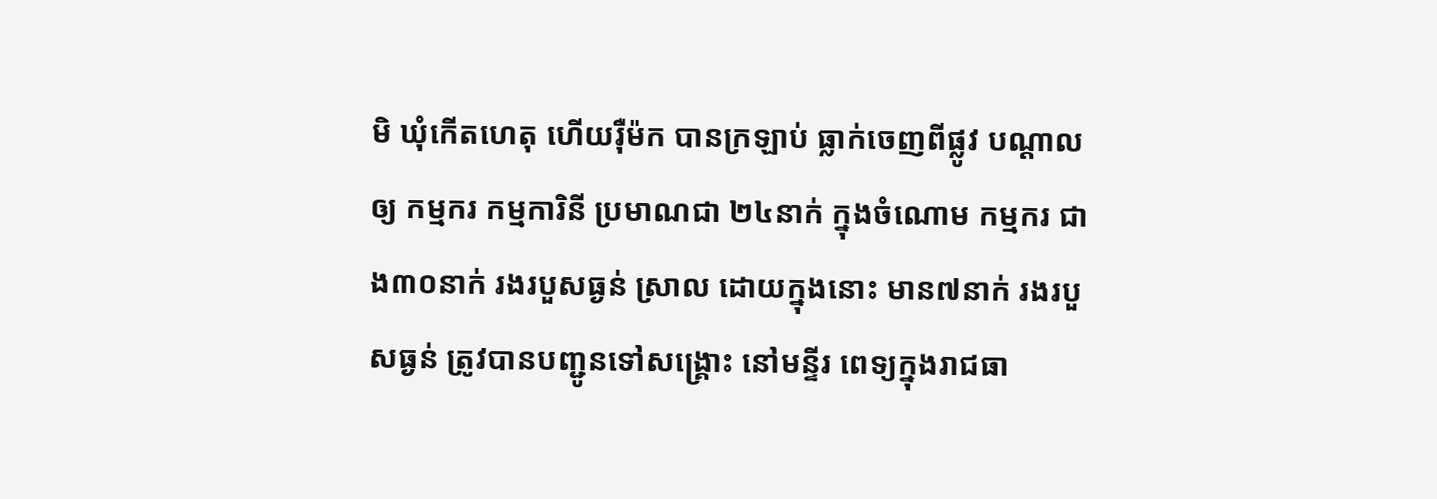មិ ឃុំកើតហេតុ ហើយរ៉ឺម៉ក បានក្រឡាប់ ធ្លាក់ចេញពីផ្លូវ បណ្ដាលឲ្យ កម្មករ កម្មការិនី ប្រមាណជា ២៤នាក់ ក្នុងចំណោម កម្មករ ជាង៣០នាក់ រងរបួសធ្ងន់ ស្រាល ដោយក្នុងនោះ មាន៧នាក់ រងរបួសធ្ងន់ ត្រូវបានបញ្ជូនទៅសង្គ្រោះ នៅមន្ទីរ ពេទ្យក្នុងរាជធា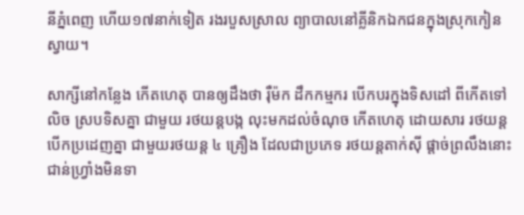នីភ្នំពេញ ហើយ១៧នាក់ទៀត រងរបួសស្រាល ព្យាបាលនៅគ្លីនិកឯកជនក្នុងស្រុកកៀនស្វាយ។

សាក្សីនៅកន្លែង កើតហេតុ បានឲ្យដឹងថា រ៉ឺម៉ក ដឹកកម្មករ បើកបរក្នុងទិសដៅ ពីកើតទៅលិច ស្របទិសគ្នា ជាមួយ រថយន្តបង្ក លុះមកដល់ចំណុច កើតហេតុ ដោយសារ រថយន្តបើកប្រដេញគ្នា ជាមួយរថយន្ត ៤ គ្រឿង ដែលជាប្រភេទ រថយន្តតាក់ស៊ី ផ្តាច់ព្រលឹងនោះ ជាន់ហ្វ្រាំងមិនទា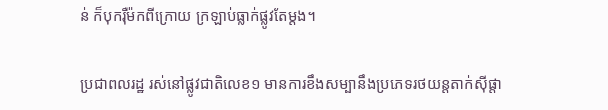ន់ ក៏បុករ៉ឺម៉កពីក្រោយ ក្រឡាប់ធ្លាក់ផ្លូវតែម្ដង។

ប្រជាពលរដ្ឋ រស់នៅផ្លូវជាតិលេខ១ មានការខឹងសម្បានឹងប្រភេទរថយន្តតាក់ស៊ីផ្តា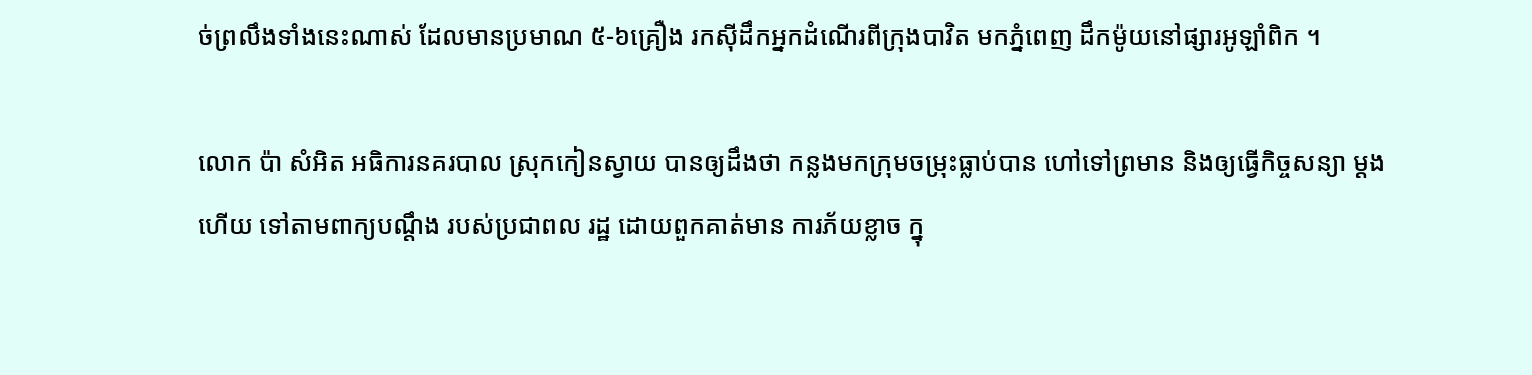ច់ព្រលឹងទាំងនេះណាស់ ដែលមានប្រមាណ ៥-៦គ្រឿង រកស៊ីដឹកអ្នកដំណើរពីក្រុងបាវិត មកភ្នំពេញ ដឹកម៉ូយនៅផ្សារអូឡាំពិក ។

លោក ប៉ា សំអិត អធិការនគរបាល ស្រុកកៀនស្វាយ បានឲ្យដឹងថា កន្លងមកក្រុមចម្រុះធ្លាប់បាន ហៅទៅព្រមាន និងឲ្យធ្វើកិច្ចសន្យា ម្ដងហើយ ទៅតាមពាក្យបណ្ដឹង របស់ប្រជាពល រដ្ឋ ដោយពួកគាត់មាន ការភ័យខ្លាច ក្នុ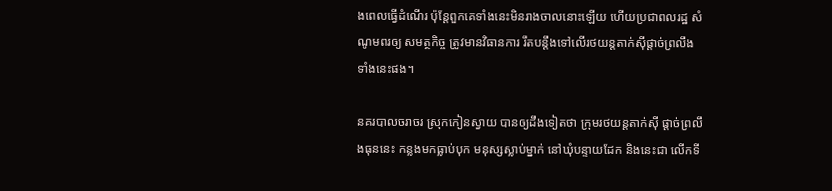ងពេលធ្វើដំណើរ ប៉ុន្តែពួកគេទាំងនេះមិនរាងចាលនោះឡើយ ហើយប្រជាពលរដ្ឋ សំណូមពរឲ្យ សមត្ថកិច្ច ត្រូវមានវិធានការ រឹតបន្តឹងទៅលើរថយន្តតាក់ស៊ីផ្តាច់ព្រលឹងទាំងនេះផង។

នគរបាលចរាចរ ស្រុកកៀនស្វាយ បានឲ្យដឹងទៀតថា ក្រុមរថយន្តតាក់ស៊ី ផ្តាច់ព្រលឹងធុននេះ កន្លងមកធ្លាប់បុក មនុស្សស្លាប់ម្នាក់ នៅឃុំបន្ទាយដែក និងនេះជា លើកទី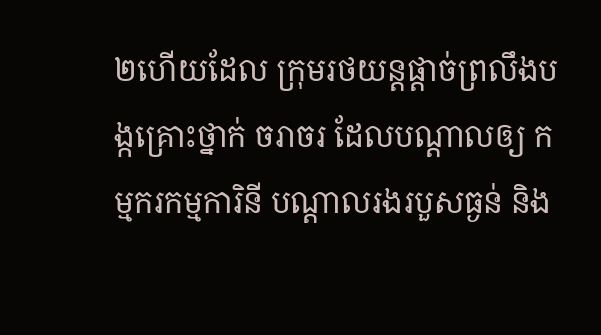២ហើយដែល ក្រុមរថយន្តផ្តាច់ព្រលឹងបង្កគ្រោះថ្នាក់ ចរាចរ ដែលបណ្តាលឲ្យ កម្មករកម្មការិនី បណ្ដាលរងរបួសធ្ងន់ និង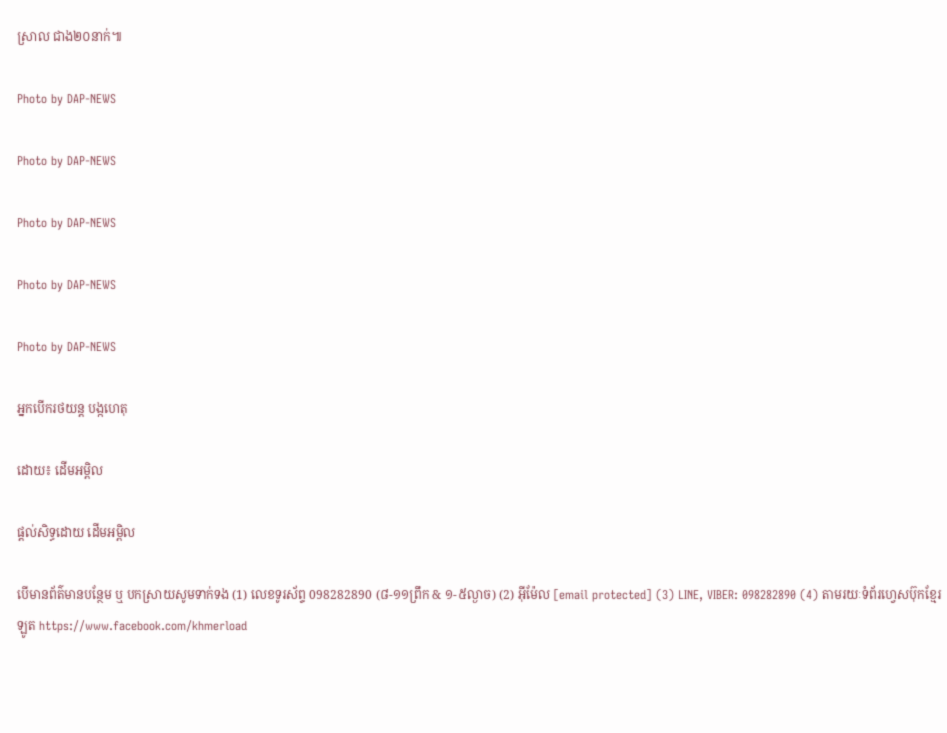ស្រាល ជាង២០នាក់៕

Photo by DAP-NEWS

Photo by DAP-NEWS

Photo by DAP-NEWS

Photo by DAP-NEWS

Photo by DAP-NEWS

អ្នកបើករថយន្ត បង្កហេតុ

ដោយ៖ ដើមអម្ពិល

ផ្តល់សិទ្ធដោយ ដើមអម្ពិល

បើមានព័ត៌មានបន្ថែម ឬ បកស្រាយសូមទាក់ទង (1) លេខទូរស័ព្ទ 098282890 (៨-១១ព្រឹក & ១-៥ល្ងាច) (2) អ៊ីម៉ែល [email protected] (3) LINE, VIBER: 098282890 (4) តាមរយៈទំព័រហ្វេសប៊ុកខ្មែរឡូត https://www.facebook.com/khmerload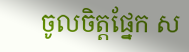ចូលចិត្តផ្នែក ស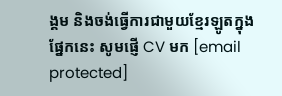ង្គម និងចង់ធ្វើការជាមួយខ្មែរឡូតក្នុងផ្នែកនេះ សូមផ្ញើ CV មក [email protected]